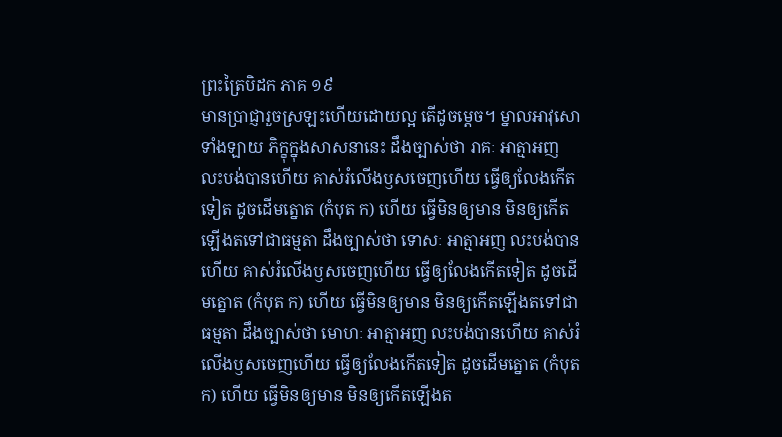ព្រះត្រៃបិដក ភាគ ១៩
មានប្រាជ្ញារួចស្រឡះហើយដោយល្អ តើដូចម្តេច។ ម្នាលអាវុសោទាំងឡាយ ភិក្ខុក្នុងសាសនានេះ ដឹងច្បាស់ថា រាគៈ អាត្មាអញ លះបង់បានហើយ គាស់រំលើងឫសចេញហើយ ធ្វើឲ្យលែងកើតទៀត ដូចដើមត្នោត (កំបុត ក) ហើយ ធ្វើមិនឲ្យមាន មិនឲ្យកើតឡើងតទៅជាធម្មតា ដឹងច្បាស់ថា ទោសៈ អាត្មាអញ លះបង់បានហើយ គាស់រំលើងឫសចេញហើយ ធ្វើឲ្យលែងកើតទៀត ដូចដើមត្នោត (កំបុត ក) ហើយ ធ្វើមិនឲ្យមាន មិនឲ្យកើតឡើងតទៅជាធម្មតា ដឹងច្បាស់ថា មោហៈ អាត្មាអញ លះបង់បានហើយ គាស់រំលើងឫសចេញហើយ ធ្វើឲ្យលែងកើតទៀត ដូចដើមត្នោត (កំបុត ក) ហើយ ធ្វើមិនឲ្យមាន មិនឲ្យកើតឡើងត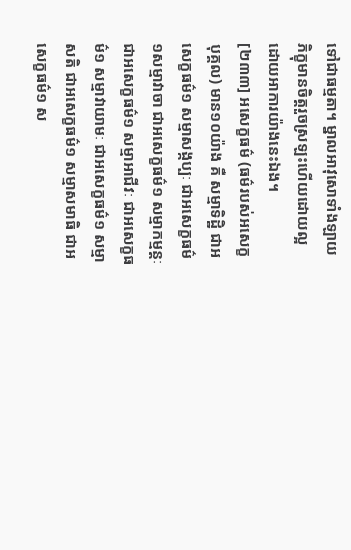ទៅជាធម្មតា។ ម្នាលអាវុសោទាំងឡាយ ភិក្ខុមានចិត្តរួចស្រឡះហើយដោយល្អ ដោយអាការយ៉ាងនេះឯង។
[២៣៣] អសេក្ខធម៌ (ធម៌របស់អសេក្ខបុគ្គល) មាន១០យ៉ាង គឺ សម្មាទិដ្ឋិ ជាអសេក្ខធម៌១ សម្មាសង្កប្បៈ ជាអសេក្ខធម៌១សម្មាវាចា ជាអសេក្ខធម៌១ សម្មាកម្មន្តៈ ជាអសេក្ខធម៌១ សម្មាអាជីវៈ ជាអសេក្ខធម៌១ សម្មាវាយាមៈ ជាអសេក្ខធម៌១ សម្មាសតិ ជាអសេក្ខធម៌១ សម្មាសមាធិ ជាអសេក្ខធម៌១ ស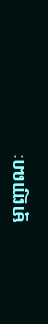ម្មាញាណៈ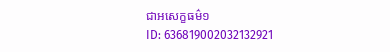ជាអសេក្ខធម៌១
ID: 636819002032132921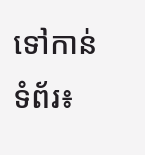ទៅកាន់ទំព័រ៖